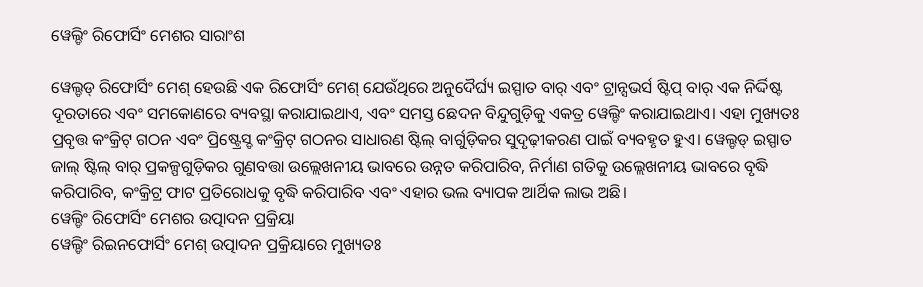ୱେଲ୍ଡିଂ ରିଫୋର୍ସିଂ ମେଶର ସାରାଂଶ

ୱେଲ୍ଡଡ୍ ରିଫୋର୍ସିଂ ମେଶ୍ ହେଉଛି ଏକ ରିଫୋର୍ସିଂ ମେଶ୍ ଯେଉଁଥିରେ ଅନୁଦୈର୍ଘ୍ୟ ଇସ୍ପାତ ବାର୍ ଏବଂ ଟ୍ରାନ୍ସଭର୍ସ ଷ୍ଟିପ୍ ବାର୍ ଏକ ନିର୍ଦ୍ଦିଷ୍ଟ ଦୂରତାରେ ଏବଂ ସମକୋଣରେ ବ୍ୟବସ୍ଥା କରାଯାଇଥାଏ, ଏବଂ ସମସ୍ତ ଛେଦନ ବିନ୍ଦୁଗୁଡ଼ିକୁ ଏକତ୍ର ୱେଲ୍ଡିଂ କରାଯାଇଥାଏ। ଏହା ମୁଖ୍ୟତଃ ପ୍ରବୃତ୍ତ କଂକ୍ରିଟ୍ ଗଠନ ଏବଂ ପ୍ରିଷ୍ଟ୍ରେସ୍ଡ କଂକ୍ରିଟ୍ ଗଠନର ସାଧାରଣ ଷ୍ଟିଲ୍ ବାର୍ଗୁଡ଼ିକର ସୁଦୃଢ଼ୀକରଣ ପାଇଁ ବ୍ୟବହୃତ ହୁଏ। ୱେଲ୍ଡଡ୍ ଇସ୍ପାତ ଜାଲ୍ ଷ୍ଟିଲ୍ ବାର୍ ପ୍ରକଳ୍ପଗୁଡ଼ିକର ଗୁଣବତ୍ତା ଉଲ୍ଲେଖନୀୟ ଭାବରେ ଉନ୍ନତ କରିପାରିବ, ନିର୍ମାଣ ଗତିକୁ ଉଲ୍ଲେଖନୀୟ ଭାବରେ ବୃଦ୍ଧି କରିପାରିବ, କଂକ୍ରିଟ୍ର ଫାଟ ପ୍ରତିରୋଧକୁ ବୃଦ୍ଧି କରିପାରିବ ଏବଂ ଏହାର ଭଲ ବ୍ୟାପକ ଆର୍ଥିକ ଲାଭ ଅଛି।
ୱେଲ୍ଡିଂ ରିଫୋର୍ସିଂ ମେଶର ଉତ୍ପାଦନ ପ୍ରକ୍ରିୟା
ୱେଲ୍ଡିଂ ରିଇନଫୋର୍ସିଂ ମେଶ୍ ଉତ୍ପାଦନ ପ୍ରକ୍ରିୟାରେ ମୁଖ୍ୟତଃ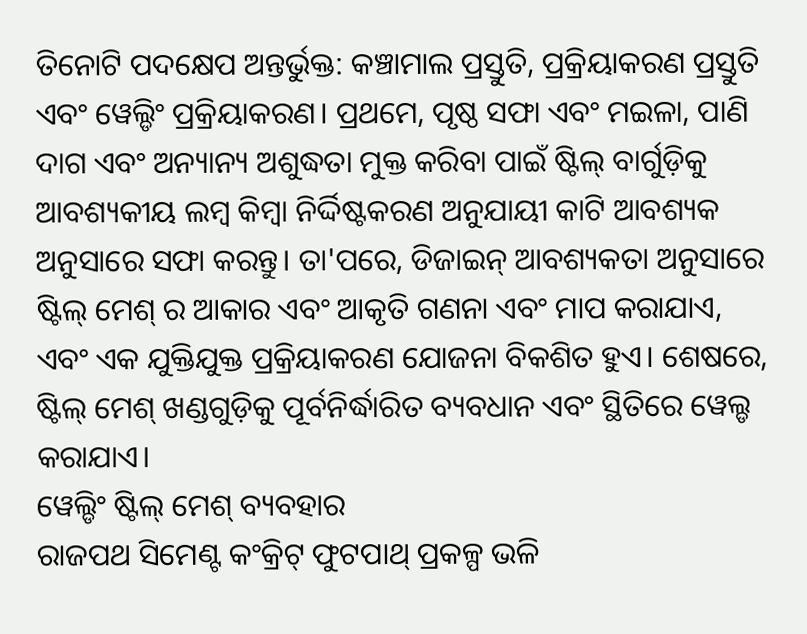ତିନୋଟି ପଦକ୍ଷେପ ଅନ୍ତର୍ଭୁକ୍ତ: କଞ୍ଚାମାଲ ପ୍ରସ୍ତୁତି, ପ୍ରକ୍ରିୟାକରଣ ପ୍ରସ୍ତୁତି ଏବଂ ୱେଲ୍ଡିଂ ପ୍ରକ୍ରିୟାକରଣ। ପ୍ରଥମେ, ପୃଷ୍ଠ ସଫା ଏବଂ ମଇଳା, ପାଣି ଦାଗ ଏବଂ ଅନ୍ୟାନ୍ୟ ଅଶୁଦ୍ଧତା ମୁକ୍ତ କରିବା ପାଇଁ ଷ୍ଟିଲ୍ ବାର୍ଗୁଡ଼ିକୁ ଆବଶ୍ୟକୀୟ ଲମ୍ବ କିମ୍ବା ନିର୍ଦ୍ଦିଷ୍ଟକରଣ ଅନୁଯାୟୀ କାଟି ଆବଶ୍ୟକ ଅନୁସାରେ ସଫା କରନ୍ତୁ। ତା'ପରେ, ଡିଜାଇନ୍ ଆବଶ୍ୟକତା ଅନୁସାରେ ଷ୍ଟିଲ୍ ମେଶ୍ ର ଆକାର ଏବଂ ଆକୃତି ଗଣନା ଏବଂ ମାପ କରାଯାଏ, ଏବଂ ଏକ ଯୁକ୍ତିଯୁକ୍ତ ପ୍ରକ୍ରିୟାକରଣ ଯୋଜନା ବିକଶିତ ହୁଏ। ଶେଷରେ, ଷ୍ଟିଲ୍ ମେଶ୍ ଖଣ୍ଡଗୁଡ଼ିକୁ ପୂର୍ବନିର୍ଦ୍ଧାରିତ ବ୍ୟବଧାନ ଏବଂ ସ୍ଥିତିରେ ୱେଲ୍ଡ କରାଯାଏ।
ୱେଲ୍ଡିଂ ଷ୍ଟିଲ୍ ମେଶ୍ ବ୍ୟବହାର
ରାଜପଥ ସିମେଣ୍ଟ କଂକ୍ରିଟ୍ ଫୁଟପାଥ୍ ପ୍ରକଳ୍ପ ଭଳି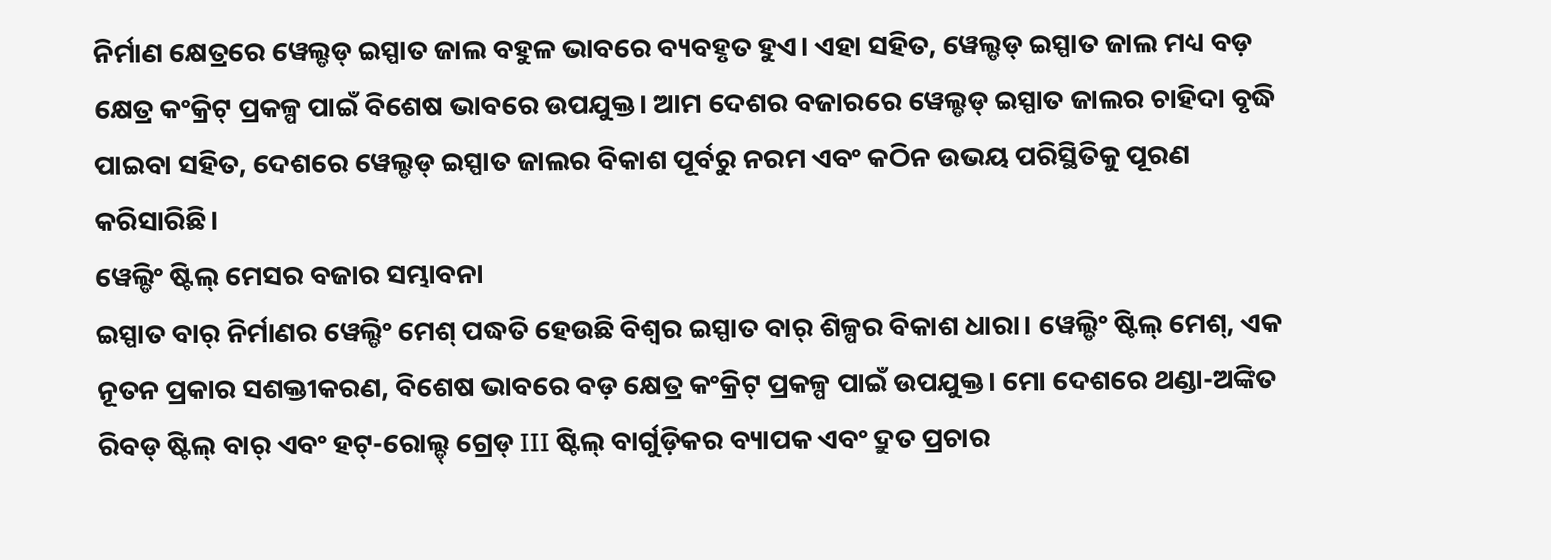ନିର୍ମାଣ କ୍ଷେତ୍ରରେ ୱେଲ୍ଡଡ୍ ଇସ୍ପାତ ଜାଲ ବହୁଳ ଭାବରେ ବ୍ୟବହୃତ ହୁଏ। ଏହା ସହିତ, ୱେଲ୍ଡଡ୍ ଇସ୍ପାତ ଜାଲ ମଧ୍ୟ ବଡ଼ କ୍ଷେତ୍ର କଂକ୍ରିଟ୍ ପ୍ରକଳ୍ପ ପାଇଁ ବିଶେଷ ଭାବରେ ଉପଯୁକ୍ତ। ଆମ ଦେଶର ବଜାରରେ ୱେଲ୍ଡଡ୍ ଇସ୍ପାତ ଜାଲର ଚାହିଦା ବୃଦ୍ଧି ପାଇବା ସହିତ, ଦେଶରେ ୱେଲ୍ଡଡ୍ ଇସ୍ପାତ ଜାଲର ବିକାଶ ପୂର୍ବରୁ ନରମ ଏବଂ କଠିନ ଉଭୟ ପରିସ୍ଥିତିକୁ ପୂରଣ କରିସାରିଛି।
ୱେଲ୍ଡିଂ ଷ୍ଟିଲ୍ ମେସର ବଜାର ସମ୍ଭାବନା
ଇସ୍ପାତ ବାର୍ ନିର୍ମାଣର ୱେଲ୍ଡିଂ ମେଶ୍ ପଦ୍ଧତି ହେଉଛି ବିଶ୍ୱର ଇସ୍ପାତ ବାର୍ ଶିଳ୍ପର ବିକାଶ ଧାରା। ୱେଲ୍ଡିଂ ଷ୍ଟିଲ୍ ମେଶ୍, ଏକ ନୂତନ ପ୍ରକାର ସଶକ୍ତୀକରଣ, ବିଶେଷ ଭାବରେ ବଡ଼ କ୍ଷେତ୍ର କଂକ୍ରିଟ୍ ପ୍ରକଳ୍ପ ପାଇଁ ଉପଯୁକ୍ତ। ମୋ ଦେଶରେ ଥଣ୍ଡା-ଅଙ୍କିତ ରିବଡ୍ ଷ୍ଟିଲ୍ ବାର୍ ଏବଂ ହଟ୍-ରୋଲ୍ଡ୍ ଗ୍ରେଡ୍ III ଷ୍ଟିଲ୍ ବାର୍ଗୁଡ଼ିକର ବ୍ୟାପକ ଏବଂ ଦ୍ରୁତ ପ୍ରଚାର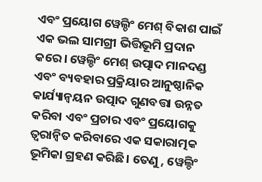ଏବଂ ପ୍ରୟୋଗ ୱେଲ୍ଡିଂ ମେଶ୍ ବିକାଶ ପାଇଁ ଏକ ଭଲ ସାମଗ୍ରୀ ଭିତ୍ତିଭୂମି ପ୍ରଦାନ କରେ। ୱେଲ୍ଡିଂ ମେଶ୍ ଉତ୍ପାଦ ମାନଦଣ୍ଡ ଏବଂ ବ୍ୟବହାର ପ୍ରକ୍ରିୟାର ଆନୁଷ୍ଠାନିକ କାର୍ଯ୍ୟାନ୍ୱୟନ ଉତ୍ପାଦ ଗୁଣବତ୍ତା ଉନ୍ନତ କରିବା ଏବଂ ପ୍ରଚାର ଏବଂ ପ୍ରୟୋଗକୁ ତ୍ୱରାନ୍ୱିତ କରିବାରେ ଏକ ସକାରାତ୍ମକ ଭୂମିକା ଗ୍ରହଣ କରିଛି। ତେଣୁ, ୱେଲ୍ଡିଂ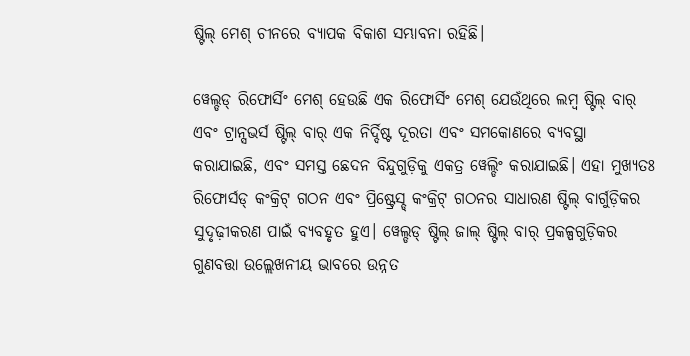ଷ୍ଟିଲ୍ ମେଶ୍ ଚୀନରେ ବ୍ୟାପକ ବିକାଶ ସମ୍ଭାବନା ରହିଛି।

ୱେଲ୍ଡଡ୍ ରିଫୋର୍ସିଂ ମେଶ୍ ହେଉଛି ଏକ ରିଫୋର୍ସିଂ ମେଶ୍ ଯେଉଁଥିରେ ଲମ୍ବ ଷ୍ଟିଲ୍ ବାର୍ ଏବଂ ଟ୍ରାନ୍ସଭର୍ସ ଷ୍ଟିଲ୍ ବାର୍ ଏକ ନିର୍ଦ୍ଦିଷ୍ଟ ଦୂରତା ଏବଂ ସମକୋଣରେ ବ୍ୟବସ୍ଥା କରାଯାଇଛି, ଏବଂ ସମସ୍ତ ଛେଦନ ବିନ୍ଦୁଗୁଡ଼ିକୁ ଏକତ୍ର ୱେଲ୍ଡିଂ କରାଯାଇଛି। ଏହା ମୁଖ୍ୟତଃ ରିଫୋର୍ସଡ୍ କଂକ୍ରିଟ୍ ଗଠନ ଏବଂ ପ୍ରିଷ୍ଟ୍ରେସ୍ଡ୍ କଂକ୍ରିଟ୍ ଗଠନର ସାଧାରଣ ଷ୍ଟିଲ୍ ବାର୍ଗୁଡ଼ିକର ସୁଦୃଢ଼ୀକରଣ ପାଇଁ ବ୍ୟବହୃତ ହୁଏ। ୱେଲ୍ଡଡ୍ ଷ୍ଟିଲ୍ ଜାଲ୍ ଷ୍ଟିଲ୍ ବାର୍ ପ୍ରକଳ୍ପଗୁଡ଼ିକର ଗୁଣବତ୍ତା ଉଲ୍ଲେଖନୀୟ ଭାବରେ ଉନ୍ନତ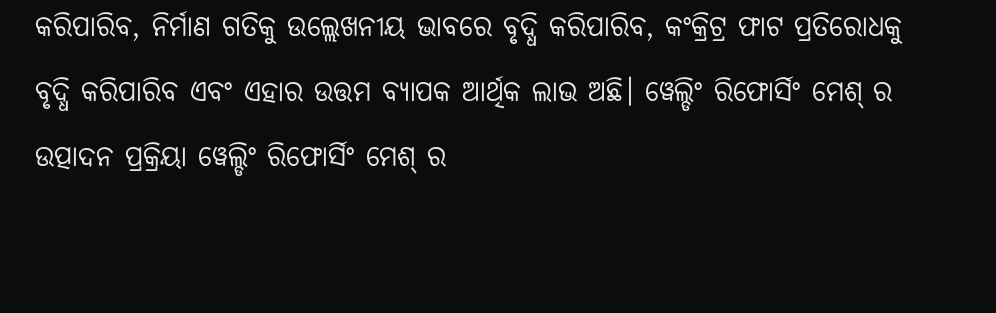କରିପାରିବ, ନିର୍ମାଣ ଗତିକୁ ଉଲ୍ଲେଖନୀୟ ଭାବରେ ବୃଦ୍ଧି କରିପାରିବ, କଂକ୍ରିଟ୍ର ଫାଟ ପ୍ରତିରୋଧକୁ ବୃଦ୍ଧି କରିପାରିବ ଏବଂ ଏହାର ଉତ୍ତମ ବ୍ୟାପକ ଆର୍ଥିକ ଲାଭ ଅଛି। ୱେଲ୍ଡିଂ ରିଫୋର୍ସିଂ ମେଶ୍ ର ଉତ୍ପାଦନ ପ୍ରକ୍ରିୟା ୱେଲ୍ଡିଂ ରିଫୋର୍ସିଂ ମେଶ୍ ର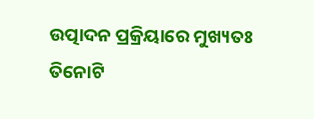ଉତ୍ପାଦନ ପ୍ରକ୍ରିୟାରେ ମୁଖ୍ୟତଃ ତିନୋଟି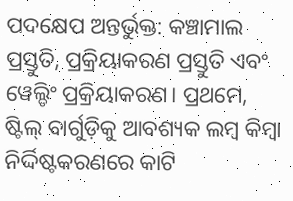ପଦକ୍ଷେପ ଅନ୍ତର୍ଭୁକ୍ତ: କଞ୍ଚାମାଲ ପ୍ରସ୍ତୁତି, ପ୍ରକ୍ରିୟାକରଣ ପ୍ରସ୍ତୁତି ଏବଂ ୱେଲ୍ଡିଂ ପ୍ରକ୍ରିୟାକରଣ। ପ୍ରଥମେ, ଷ୍ଟିଲ୍ ବାର୍ଗୁଡ଼ିକୁ ଆବଶ୍ୟକ ଲମ୍ବ କିମ୍ବା ନିର୍ଦ୍ଦିଷ୍ଟକରଣରେ କାଟି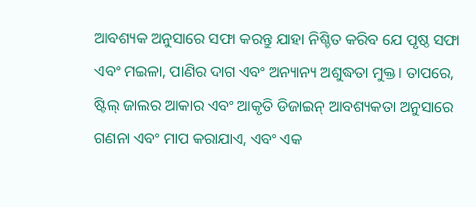ଆବଶ୍ୟକ ଅନୁସାରେ ସଫା କରନ୍ତୁ ଯାହା ନିଶ୍ଚିତ କରିବ ଯେ ପୃଷ୍ଠ ସଫା ଏବଂ ମଇଳା, ପାଣିର ଦାଗ ଏବଂ ଅନ୍ୟାନ୍ୟ ଅଶୁଦ୍ଧତା ମୁକ୍ତ। ତାପରେ, ଷ୍ଟିଲ୍ ଜାଲର ଆକାର ଏବଂ ଆକୃତି ଡିଜାଇନ୍ ଆବଶ୍ୟକତା ଅନୁସାରେ ଗଣନା ଏବଂ ମାପ କରାଯାଏ, ଏବଂ ଏକ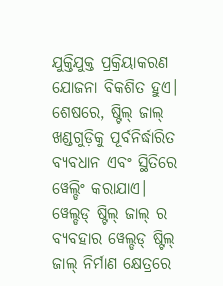ଯୁକ୍ତିଯୁକ୍ତ ପ୍ରକ୍ରିୟାକରଣ ଯୋଜନା ବିକଶିତ ହୁଏ। ଶେଷରେ, ଷ୍ଟିଲ୍ ଜାଲ୍ ଖଣ୍ଡଗୁଡ଼ିକୁ ପୂର୍ବନିର୍ଦ୍ଧାରିତ ବ୍ୟବଧାନ ଏବଂ ସ୍ଥିତିରେ ୱେଲ୍ଡିଂ କରାଯାଏ। ୱେଲ୍ଡଡ୍ ଷ୍ଟିଲ୍ ଜାଲ୍ ର ବ୍ୟବହାର ୱେଲ୍ଡଡ୍ ଷ୍ଟିଲ୍ ଜାଲ୍ ନିର୍ମାଣ କ୍ଷେତ୍ରରେ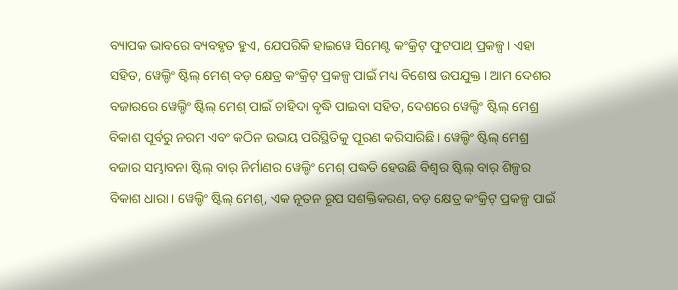ବ୍ୟାପକ ଭାବରେ ବ୍ୟବହୃତ ହୁଏ, ଯେପରିକି ହାଇୱେ ସିମେଣ୍ଟ କଂକ୍ରିଟ୍ ଫୁଟପାଥ୍ ପ୍ରକଳ୍ପ। ଏହା ସହିତ, ୱେଲ୍ଡିଂ ଷ୍ଟିଲ୍ ମେଶ୍ ବଡ଼ କ୍ଷେତ୍ର କଂକ୍ରିଟ୍ ପ୍ରକଳ୍ପ ପାଇଁ ମଧ୍ୟ ବିଶେଷ ଉପଯୁକ୍ତ। ଆମ ଦେଶର ବଜାରରେ ୱେଲ୍ଡିଂ ଷ୍ଟିଲ୍ ମେଶ୍ ପାଇଁ ଚାହିଦା ବୃଦ୍ଧି ପାଇବା ସହିତ, ଦେଶରେ ୱେଲ୍ଡିଂ ଷ୍ଟିଲ୍ ମେଶ୍ର ବିକାଶ ପୂର୍ବରୁ ନରମ ଏବଂ କଠିନ ଉଭୟ ପରିସ୍ଥିତିକୁ ପୂରଣ କରିସାରିଛି। ୱେଲ୍ଡିଂ ଷ୍ଟିଲ୍ ମେଶ୍ର ବଜାର ସମ୍ଭାବନା ଷ୍ଟିଲ୍ ବାର୍ ନିର୍ମାଣର ୱେଲ୍ଡିଂ ମେଶ୍ ପଦ୍ଧତି ହେଉଛି ବିଶ୍ୱର ଷ୍ଟିଲ୍ ବାର୍ ଶିଳ୍ପର ବିକାଶ ଧାରା। ୱେଲ୍ଡିଂ ଷ୍ଟିଲ୍ ମେଶ୍, ଏକ ନୂତନ ରୂପ ସଶକ୍ତିକରଣ, ବଡ଼ କ୍ଷେତ୍ର କଂକ୍ରିଟ୍ ପ୍ରକଳ୍ପ ପାଇଁ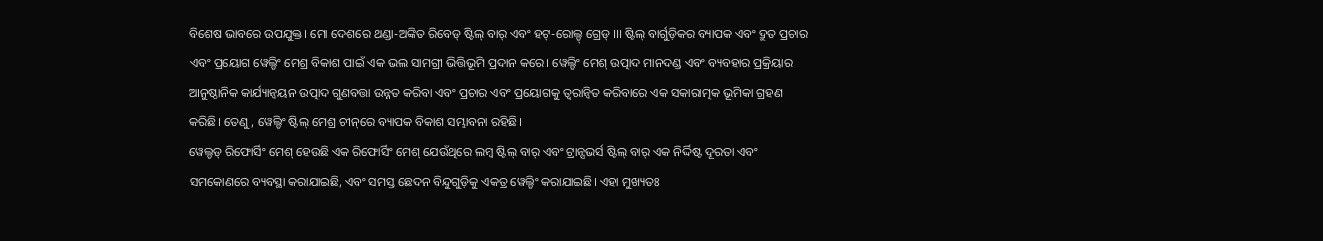ବିଶେଷ ଭାବରେ ଉପଯୁକ୍ତ। ମୋ ଦେଶରେ ଥଣ୍ଡା-ଅଙ୍କିତ ରିବେଡ୍ ଷ୍ଟିଲ୍ ବାର୍ ଏବଂ ହଟ୍-ରୋଲ୍ଡ୍ ଗ୍ରେଡ୍ III ଷ୍ଟିଲ୍ ବାର୍ଗୁଡ଼ିକର ବ୍ୟାପକ ଏବଂ ଦ୍ରୁତ ପ୍ରଚାର ଏବଂ ପ୍ରୟୋଗ ୱେଲ୍ଡିଂ ମେଶ୍ର ବିକାଶ ପାଇଁ ଏକ ଭଲ ସାମଗ୍ରୀ ଭିତ୍ତିଭୂମି ପ୍ରଦାନ କରେ। ୱେଲ୍ଡିଂ ମେଶ୍ ଉତ୍ପାଦ ମାନଦଣ୍ଡ ଏବଂ ବ୍ୟବହାର ପ୍ରକ୍ରିୟାର ଆନୁଷ୍ଠାନିକ କାର୍ଯ୍ୟାନ୍ୱୟନ ଉତ୍ପାଦ ଗୁଣବତ୍ତା ଉନ୍ନତ କରିବା ଏବଂ ପ୍ରଚାର ଏବଂ ପ୍ରୟୋଗକୁ ତ୍ୱରାନ୍ୱିତ କରିବାରେ ଏକ ସକାରାତ୍ମକ ଭୂମିକା ଗ୍ରହଣ କରିଛି। ତେଣୁ, ୱେଲ୍ଡିଂ ଷ୍ଟିଲ୍ ମେଶ୍ର ଚୀନ୍‌ରେ ବ୍ୟାପକ ବିକାଶ ସମ୍ଭାବନା ରହିଛି।
ୱେଲ୍ଡଡ୍ ରିଫୋର୍ସିଂ ମେଶ୍ ହେଉଛି ଏକ ରିଫୋର୍ସିଂ ମେଶ୍ ଯେଉଁଥିରେ ଲମ୍ବ ଷ୍ଟିଲ୍ ବାର୍ ଏବଂ ଟ୍ରାନ୍ସଭର୍ସ ଷ୍ଟିଲ୍ ବାର୍ ଏକ ନିର୍ଦ୍ଦିଷ୍ଟ ଦୂରତା ଏବଂ ସମକୋଣରେ ବ୍ୟବସ୍ଥା କରାଯାଇଛି, ଏବଂ ସମସ୍ତ ଛେଦନ ବିନ୍ଦୁଗୁଡ଼ିକୁ ଏକତ୍ର ୱେଲ୍ଡିଂ କରାଯାଇଛି। ଏହା ମୁଖ୍ୟତଃ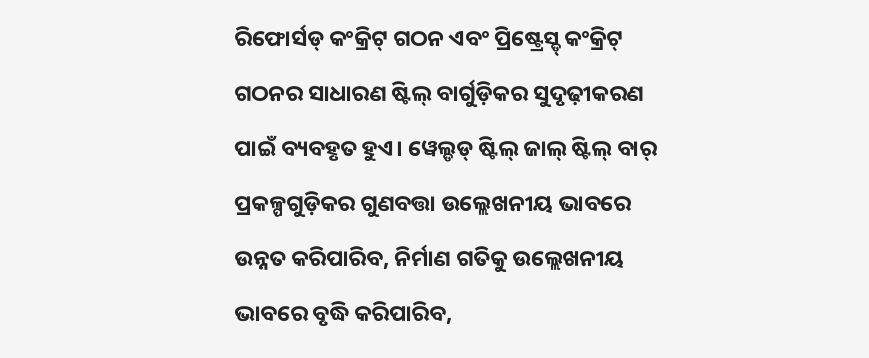ରିଫୋର୍ସଡ୍ କଂକ୍ରିଟ୍ ଗଠନ ଏବଂ ପ୍ରିଷ୍ଟ୍ରେସ୍ଡ୍ କଂକ୍ରିଟ୍ ଗଠନର ସାଧାରଣ ଷ୍ଟିଲ୍ ବାର୍ଗୁଡ଼ିକର ସୁଦୃଢ଼ୀକରଣ ପାଇଁ ବ୍ୟବହୃତ ହୁଏ। ୱେଲ୍ଡଡ୍ ଷ୍ଟିଲ୍ ଜାଲ୍ ଷ୍ଟିଲ୍ ବାର୍ ପ୍ରକଳ୍ପଗୁଡ଼ିକର ଗୁଣବତ୍ତା ଉଲ୍ଲେଖନୀୟ ଭାବରେ ଉନ୍ନତ କରିପାରିବ, ନିର୍ମାଣ ଗତିକୁ ଉଲ୍ଲେଖନୀୟ ଭାବରେ ବୃଦ୍ଧି କରିପାରିବ,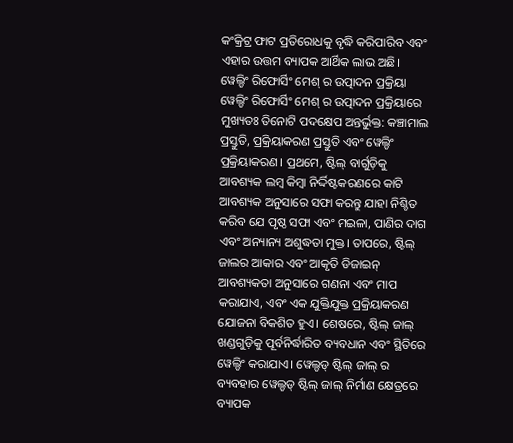କଂକ୍ରିଟ୍ର ଫାଟ ପ୍ରତିରୋଧକୁ ବୃଦ୍ଧି କରିପାରିବ ଏବଂ ଏହାର ଉତ୍ତମ ବ୍ୟାପକ ଆର୍ଥିକ ଲାଭ ଅଛି। ୱେଲ୍ଡିଂ ରିଫୋର୍ସିଂ ମେଶ୍ ର ଉତ୍ପାଦନ ପ୍ରକ୍ରିୟା ୱେଲ୍ଡିଂ ରିଫୋର୍ସିଂ ମେଶ୍ ର ଉତ୍ପାଦନ ପ୍ରକ୍ରିୟାରେ ମୁଖ୍ୟତଃ ତିନୋଟି ପଦକ୍ଷେପ ଅନ୍ତର୍ଭୁକ୍ତ: କଞ୍ଚାମାଲ ପ୍ରସ୍ତୁତି, ପ୍ରକ୍ରିୟାକରଣ ପ୍ରସ୍ତୁତି ଏବଂ ୱେଲ୍ଡିଂ ପ୍ରକ୍ରିୟାକରଣ। ପ୍ରଥମେ, ଷ୍ଟିଲ୍ ବାର୍ଗୁଡ଼ିକୁ ଆବଶ୍ୟକ ଲମ୍ବ କିମ୍ବା ନିର୍ଦ୍ଦିଷ୍ଟକରଣରେ କାଟି ଆବଶ୍ୟକ ଅନୁସାରେ ସଫା କରନ୍ତୁ ଯାହା ନିଶ୍ଚିତ କରିବ ଯେ ପୃଷ୍ଠ ସଫା ଏବଂ ମଇଳା, ପାଣିର ଦାଗ ଏବଂ ଅନ୍ୟାନ୍ୟ ଅଶୁଦ୍ଧତା ମୁକ୍ତ। ତାପରେ, ଷ୍ଟିଲ୍ ଜାଲର ଆକାର ଏବଂ ଆକୃତି ଡିଜାଇନ୍ ଆବଶ୍ୟକତା ଅନୁସାରେ ଗଣନା ଏବଂ ମାପ କରାଯାଏ, ଏବଂ ଏକ ଯୁକ୍ତିଯୁକ୍ତ ପ୍ରକ୍ରିୟାକରଣ ଯୋଜନା ବିକଶିତ ହୁଏ। ଶେଷରେ, ଷ୍ଟିଲ୍ ଜାଲ୍ ଖଣ୍ଡଗୁଡ଼ିକୁ ପୂର୍ବନିର୍ଦ୍ଧାରିତ ବ୍ୟବଧାନ ଏବଂ ସ୍ଥିତିରେ ୱେଲ୍ଡିଂ କରାଯାଏ। ୱେଲ୍ଡଡ୍ ଷ୍ଟିଲ୍ ଜାଲ୍ ର ବ୍ୟବହାର ୱେଲ୍ଡଡ୍ ଷ୍ଟିଲ୍ ଜାଲ୍ ନିର୍ମାଣ କ୍ଷେତ୍ରରେ ବ୍ୟାପକ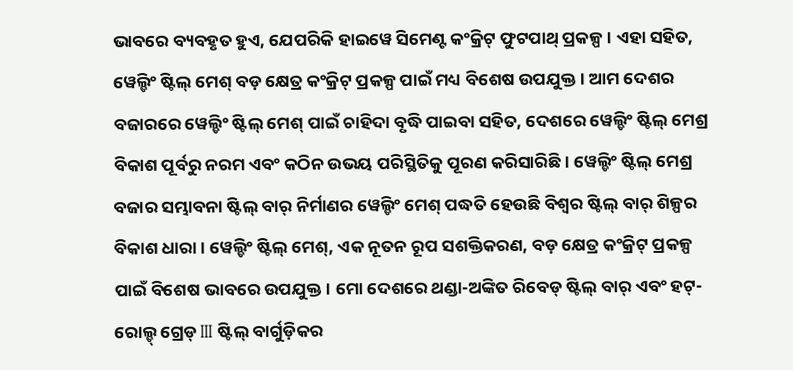ଭାବରେ ବ୍ୟବହୃତ ହୁଏ, ଯେପରିକି ହାଇୱେ ସିମେଣ୍ଟ କଂକ୍ରିଟ୍ ଫୁଟପାଥ୍ ପ୍ରକଳ୍ପ। ଏହା ସହିତ, ୱେଲ୍ଡିଂ ଷ୍ଟିଲ୍ ମେଶ୍ ବଡ଼ କ୍ଷେତ୍ର କଂକ୍ରିଟ୍ ପ୍ରକଳ୍ପ ପାଇଁ ମଧ୍ୟ ବିଶେଷ ଉପଯୁକ୍ତ। ଆମ ଦେଶର ବଜାରରେ ୱେଲ୍ଡିଂ ଷ୍ଟିଲ୍ ମେଶ୍ ପାଇଁ ଚାହିଦା ବୃଦ୍ଧି ପାଇବା ସହିତ, ଦେଶରେ ୱେଲ୍ଡିଂ ଷ୍ଟିଲ୍ ମେଶ୍ର ବିକାଶ ପୂର୍ବରୁ ନରମ ଏବଂ କଠିନ ଉଭୟ ପରିସ୍ଥିତିକୁ ପୂରଣ କରିସାରିଛି। ୱେଲ୍ଡିଂ ଷ୍ଟିଲ୍ ମେଶ୍ର ବଜାର ସମ୍ଭାବନା ଷ୍ଟିଲ୍ ବାର୍ ନିର୍ମାଣର ୱେଲ୍ଡିଂ ମେଶ୍ ପଦ୍ଧତି ହେଉଛି ବିଶ୍ୱର ଷ୍ଟିଲ୍ ବାର୍ ଶିଳ୍ପର ବିକାଶ ଧାରା। ୱେଲ୍ଡିଂ ଷ୍ଟିଲ୍ ମେଶ୍, ଏକ ନୂତନ ରୂପ ସଶକ୍ତିକରଣ, ବଡ଼ କ୍ଷେତ୍ର କଂକ୍ରିଟ୍ ପ୍ରକଳ୍ପ ପାଇଁ ବିଶେଷ ଭାବରେ ଉପଯୁକ୍ତ। ମୋ ଦେଶରେ ଥଣ୍ଡା-ଅଙ୍କିତ ରିବେଡ୍ ଷ୍ଟିଲ୍ ବାର୍ ଏବଂ ହଟ୍-ରୋଲ୍ଡ୍ ଗ୍ରେଡ୍ III ଷ୍ଟିଲ୍ ବାର୍ଗୁଡ଼ିକର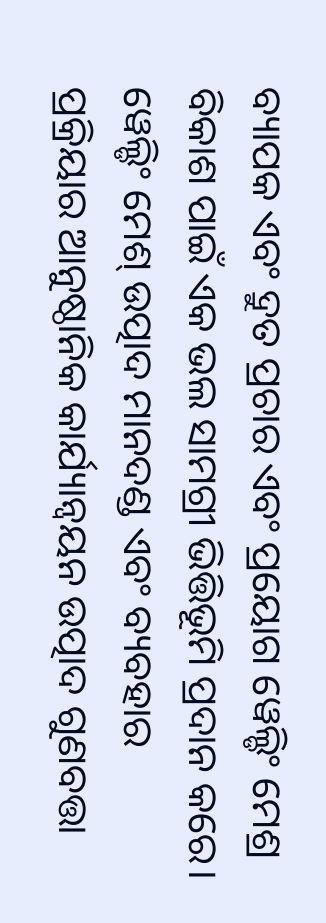ବ୍ୟାପକ ଏବଂ ଦ୍ରୁତ ପ୍ରଚାର ଏବଂ ପ୍ରୟୋଗ ୱେଲ୍ଡିଂ ମେଶ୍ର ବିକାଶ ପାଇଁ ଏକ ଭଲ ସାମଗ୍ରୀ ଭିତ୍ତିଭୂମି ପ୍ରଦାନ କରେ। ୱେଲ୍ଡିଂ ମେଶ୍ ଉତ୍ପାଦ ମାନଦଣ୍ଡ ଏବଂ ବ୍ୟବହାର ପ୍ରକ୍ରିୟାର ଆନୁଷ୍ଠାନିକ କାର୍ଯ୍ୟାନ୍ୱୟନ ଉତ୍ପାଦ ଗୁଣବତ୍ତା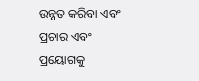ଉନ୍ନତ କରିବା ଏବଂ ପ୍ରଚାର ଏବଂ ପ୍ରୟୋଗକୁ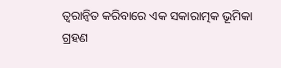ତ୍ୱରାନ୍ୱିତ କରିବାରେ ଏକ ସକାରାତ୍ମକ ଭୂମିକା ଗ୍ରହଣ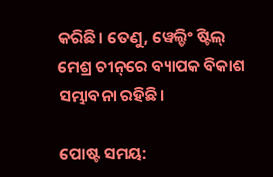କରିଛି। ତେଣୁ, ୱେଲ୍ଡିଂ ଷ୍ଟିଲ୍ ମେଶ୍ର ଚୀନ୍‌ରେ ବ୍ୟାପକ ବିକାଶ ସମ୍ଭାବନା ରହିଛି।

ପୋଷ୍ଟ ସମୟ: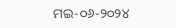ମଇ-୦୬-୨୦୨୪